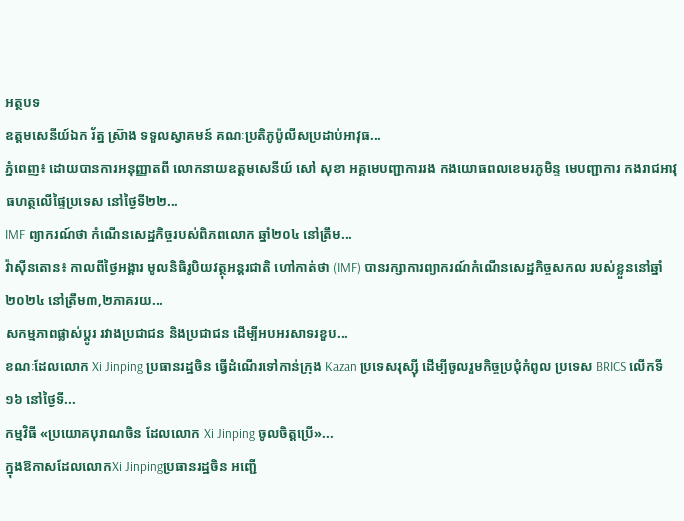អត្ថបទ
ឧត្តមសេនីយ៍ឯក រ័ត្ន ស្រ៊ាង ទទួលស្វាគមន៍ គណៈប្រតិភូប៉ូលីសប្រដាប់អាវុធ...
ភ្នំពេញ៖ ដោយបានការអនុញ្ញាតពី លោកនាយឧត្តមសេនីយ៍ សៅ សុខា អគ្គមេបញ្ជាការរង កងយោធពលខេមរភូមិន្ទ មេបញ្ជាការ កងរាជអាវុធហត្ថលើផ្ទៃប្រទេស នៅថ្ងៃទី២២...
IMF ព្យាករណ៍ថា កំណើនសេដ្ឋកិច្ចរបស់ពិភពលោក ឆ្នាំ២០៤ នៅត្រឹម...
វ៉ាស៊ីនតោន៖ កាលពីថ្ងៃអង្គារ មូលនិធិរូបិយវត្ថុអន្តរជាតិ ហៅកាត់ថា (IMF) បានរក្សាការព្យាករណ៍កំណើនសេដ្ឋកិច្ចសកល របស់ខ្លួននៅឆ្នាំ២០២៤ នៅត្រឹម៣,២ភាគរយ...
សកម្មភាពផ្លាស់ប្តូរ រវាងប្រជាជន និងប្រជាជន ដើម្បីអបអរសាទរខួប...
ខណៈដែលលោក Xi Jinping ប្រធានរដ្ឋចិន ធ្វើដំណើរទៅកាន់ក្រុង Kazan ប្រទេសរុស្ស៊ី ដើម្បីចូលរួមកិច្ចប្រជុំកំពូល ប្រទេស BRICS លើកទី ១៦ នៅថ្ងៃទី...
កម្មវិធី «ប្រយោគបុរាណចិន ដែលលោក Xi Jinping ចូលចិត្តប្រើ»...
ក្នុងឱកាសដែលលោកXi Jinpingប្រធានរដ្ឋចិន អញ្ជើ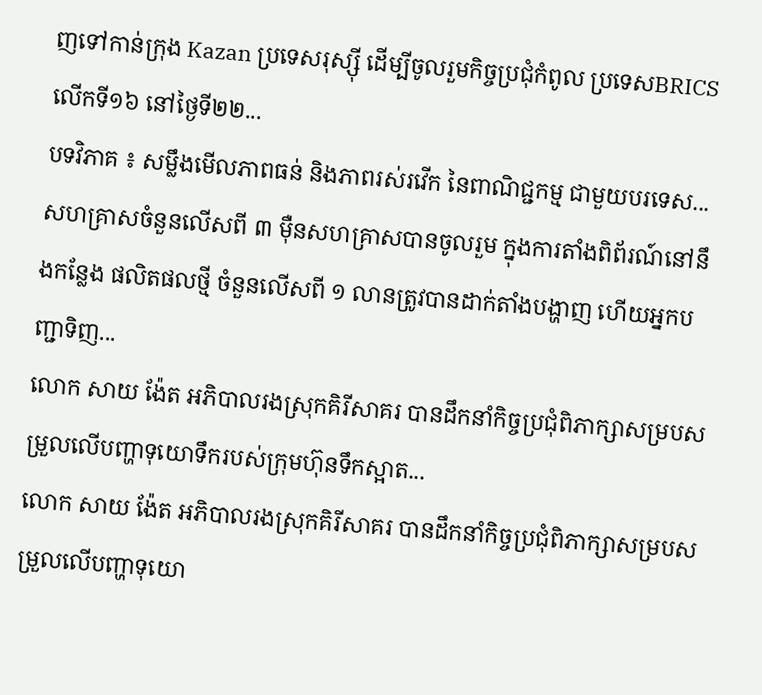ញទៅកាន់ក្រុង Kazan ប្រទេសរុស្ស៊ី ដើម្បីចូលរួមកិច្ចប្រជុំកំពូល ប្រទេសBRICSលើកទី១៦ នៅថ្ងៃទី២២...
បទវិភាគ ៖ សម្លឹងមើលភាពធន់ និងភាពរស់រវើក នៃពាណិជ្ជកម្ម ជាមួយបរទេស...
សហគ្រាសចំនួនលើសពី ៣ ម៉ឺនសហគ្រាសបានចូលរួម ក្នុងការតាំងពិព័រណ៍នៅនឹងកន្លែង ផលិតផលថ្មី ចំនួនលើសពី ១ លានត្រូវបានដាក់តាំងបង្ហាញ ហើយអ្នកបញ្ជាទិញ...
លោក សាយ ង៉ែត អភិបាលរងស្រុកគិរីសាគរ បានដឹកនាំកិច្ចប្រជុំពិភាក្សាសម្របសម្រួលលើបញ្ហាទុយោទឹករបស់ក្រុមហ៊ុនទឹកស្អាត...
លោក សាយ ង៉ែត អភិបាលរងស្រុកគិរីសាគរ បានដឹកនាំកិច្ចប្រជុំពិភាក្សាសម្របសម្រួលលើបញ្ហាទុយោ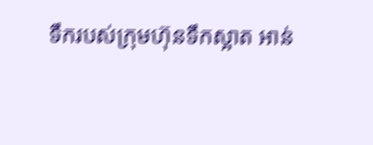ទឹករបស់ក្រុមហ៊ុនទឹកស្អាត អាន់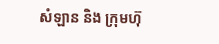សំឡាន និង ក្រុមហ៊ុ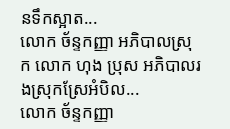នទឹកស្អាត...
លោក ច័ន្ទកញ្ញា អភិបាលស្រុក លោក ហុង ប្រុស អភិបាលរងស្រុកស្រែអំបិល...
លោក ច័ន្ទកញ្ញា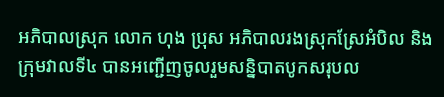អភិបាលស្រុក លោក ហុង ប្រុស អភិបាលរងស្រុកស្រែអំបិល និងក្រុមវាលទី៤ បានអញ្ជើញចូលរួមសន្និបាតបូកសរុបល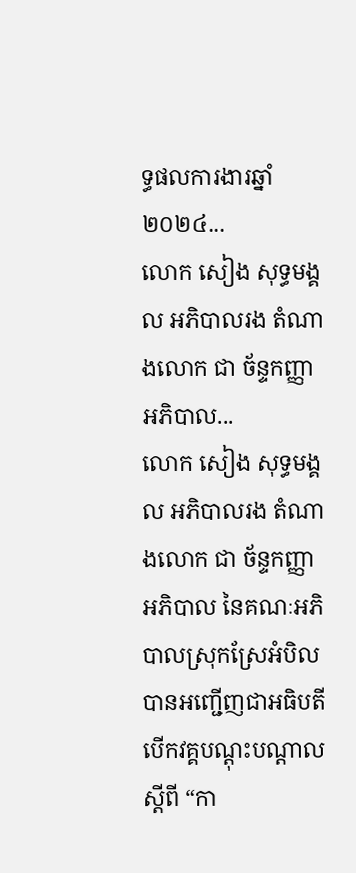ទ្ធផលការងារឆ្នាំ២០២៤...
លោក សៀង សុទ្ធមង្គល អភិបាលរង តំណាងលោក ជា ច័ន្ទកញ្ញា អភិបាល...
លោក សៀង សុទ្ធមង្គល អភិបាលរង តំណាងលោក ជា ច័ន្ទកញ្ញា អភិបាល នៃគណៈអភិបាលស្រុកស្រែអំបិល បានអញ្ជើញជាអធិបតី បើកវគ្គបណ្តុះបណ្តាលស្តីពី “កា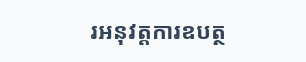រអនុវត្តការឧបត្ថ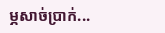ម្ភសាច់ប្រាក់...